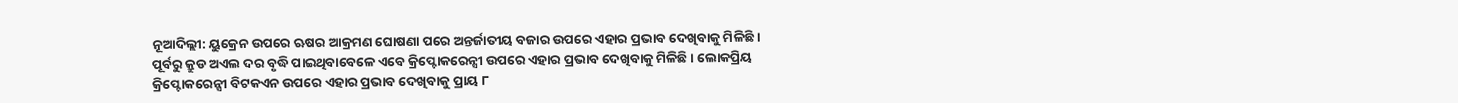ନୂଆଦିଲ୍ଲୀ: ୟୁକ୍ରେନ ଉପରେ ଋଷର ଆକ୍ରମଣ ଘୋଷଣା ପରେ ଅନ୍ତର୍ଜାତୀୟ ବଜାର ଉପରେ ଏହାର ପ୍ରଭାବ ଦେଖିବାକୁ ମିଳିଛି । ପୂର୍ବରୁ କ୍ରୁଡ ଅଏଲ ଦର ବୃଦ୍ଧି ପାଇଥିବାବେଳେ ଏବେ କ୍ରିପ୍ଟୋକରେନ୍ସୀ ଉପରେ ଏହାର ପ୍ରଭାବ ଦେଖିବାକୁ ମିଳିଛି । ଲୋକପ୍ରିୟ କ୍ରିପ୍ଟୋକରେନ୍ସୀ ବିଟକଏନ ଉପରେ ଏହାର ପ୍ରଭାବ ଦେଖିବାକୁ ପ୍ରାୟ ୮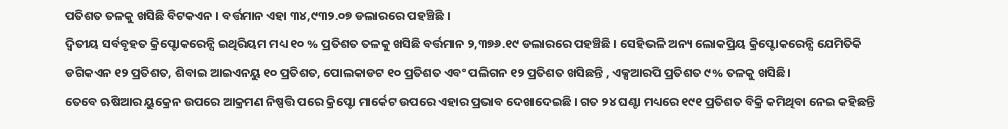ପତିଶତ ତଳକୁ ଖସିଛି ବିଟକଏନ । ବର୍ତ୍ତମାନ ଏହା ୩୪,୯୩୨.୦୭ ଡଲାରରେ ପହଞ୍ଚିଛି ।
ଦ୍ୱିତୀୟ ସର୍ବବୃହତ କ୍ରିପ୍ଟୋକରେନ୍ସି ଇଥିରିୟମ ମଧ୍ୟ ୧୦ % ପ୍ରତିଶତ ତଳକୁ ଖସିଛି ବର୍ତ୍ତମାନ ୨,୩୭୬.୧୯ ଡଲାରରେ ପହଞ୍ଚିଛି । ସେହିଭଳି ଅନ୍ୟ ଲୋକପ୍ରିୟ କ୍ରିପ୍ଟୋକରେନ୍ସି ଯେମିତିକି ଡଗିକଏନ ୧୨ ପ୍ରତିଶତ, ଶିବାଇ ଆଇଏନୟୁ ୧୦ ପ୍ରତିଶତ, ପୋଲକାଡଟ ୧୦ ପ୍ରତିଶତ ଏବଂ ପଲିଗନ ୧୨ ପ୍ରତିଶତ ଖସିଛନ୍ତି , ଏକ୍ସଆରପି ପ୍ରତିଶତ ୯% ତଳକୁ ଖସିଛି।
ତେବେ ଋଷିଆର ୟୁକ୍ରେନ ଉପରେ ଆକ୍ରମଣ ନିଷ୍ପତ୍ତି ପରେ କ୍ରିପ୍ଟୋ ମାର୍କେଟ ଉପରେ ଏହାର ପ୍ରଭାବ ଦେଖାଦେଇଛି । ଗତ ୨୪ ଘଣ୍ଟା ମଧ୍ୟରେ ୧୯୧ ପ୍ରତିଶତ ବିକ୍ରି କମିଥିବା ନେଇ କହିଛନ୍ତି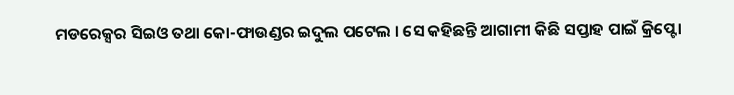ମଡରେକ୍ସର ସିଇଓ ତଥା କୋ-ଫାଉଣ୍ଡର ଇଦୁଲ ପଟେଲ । ସେ କହିଛନ୍ତି ଆଗାମୀ କିଛି ସପ୍ତାହ ପାଇଁ କ୍ରିପ୍ଟୋ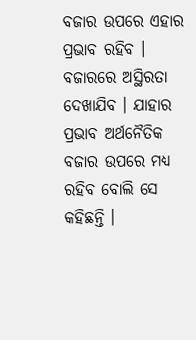ବଜାର ଉପରେ ଏହାର ପ୍ରଭାବ ରହିବ । ବଜାରରେ ଅସ୍ଥିରତା ଦେଖାଯିବ । ଯାହାର ପ୍ରଭାବ ଅର୍ଥନୈତିକ ବଜାର ଉପରେ ମଧ୍ୟ ରହିବ ବୋଲି ସେ କହିଛନ୍ତି ।